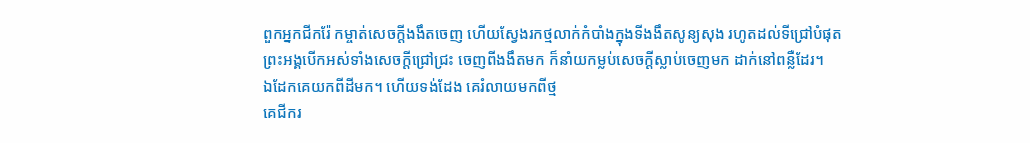ពួកអ្នកជីករ៉ែ កម្ចាត់សេចក្ដីងងឹតចេញ ហើយស្វែងរកថ្មលាក់កំបាំងក្នុងទីងងឹតសូន្យសុង រហូតដល់ទីជ្រៅបំផុត
ព្រះអង្គបើកអស់ទាំងសេចក្ដីជ្រៅជ្រះ ចេញពីងងឹតមក ក៏នាំយកម្លប់សេចក្ដីស្លាប់ចេញមក ដាក់នៅពន្លឺដែរ។
ឯដែកគេយកពីដីមក។ ហើយទង់ដែង គេរំលាយមកពីថ្ម
គេជីករ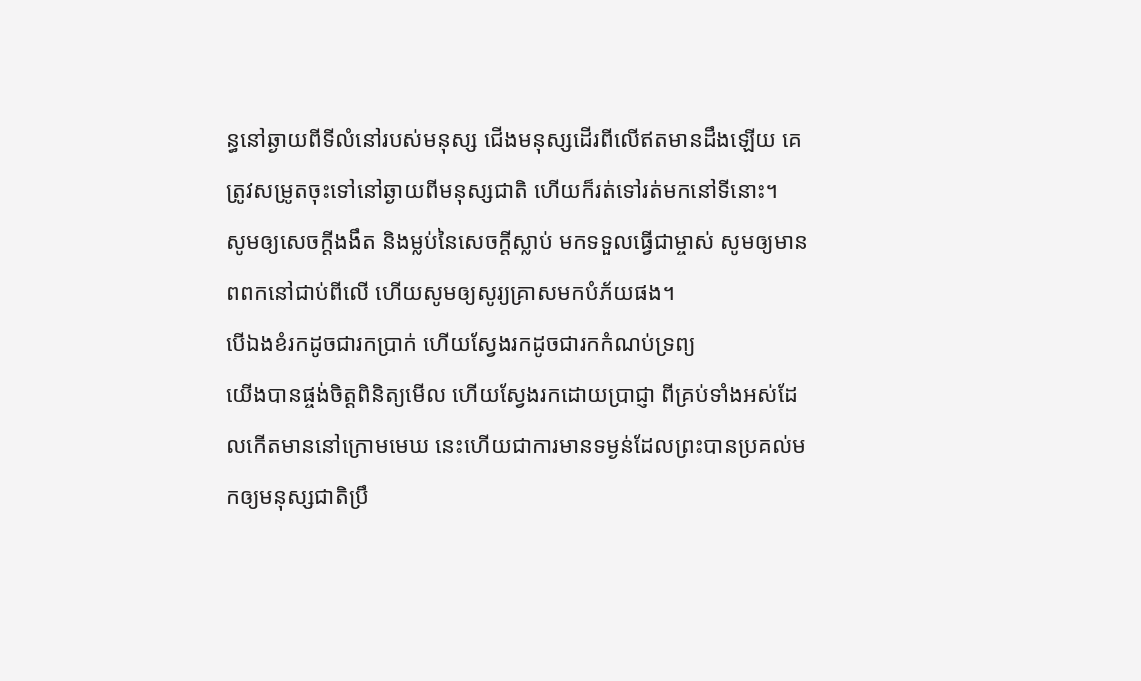ន្ធនៅឆ្ងាយពីទីលំនៅរបស់មនុស្ស ជើងមនុស្សដើរពីលើឥតមានដឹងឡើយ គេត្រូវសម្រូតចុះទៅនៅឆ្ងាយពីមនុស្សជាតិ ហើយក៏រត់ទៅរត់មកនៅទីនោះ។
សូមឲ្យសេចក្ដីងងឹត និងម្លប់នៃសេចក្ដីស្លាប់ មកទទួលធ្វើជាម្ចាស់ សូមឲ្យមានពពកនៅជាប់ពីលើ ហើយសូមឲ្យសូរ្យគ្រាសមកបំភ័យផង។
បើឯងខំរកដូចជារកប្រាក់ ហើយស្វែងរកដូចជារកកំណប់ទ្រព្យ
យើងបានផ្ចង់ចិត្តពិនិត្យមើល ហើយស្វែងរកដោយប្រាជ្ញា ពីគ្រប់ទាំងអស់ដែលកើតមាននៅក្រោមមេឃ នេះហើយជាការមានទម្ងន់ដែលព្រះបានប្រគល់មកឲ្យមនុស្សជាតិប្រឹ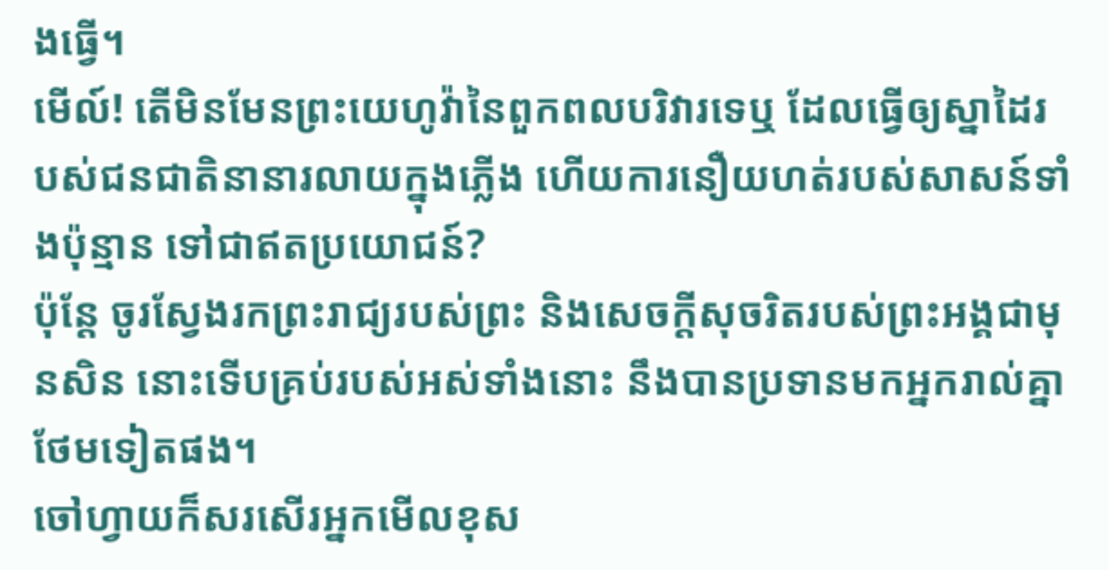ងធ្វើ។
មើល៍! តើមិនមែនព្រះយេហូវ៉ានៃពួកពលបរិវារទេឬ ដែលធ្វើឲ្យស្នាដៃរបស់ជនជាតិនានារលាយក្នុងភ្លើង ហើយការនឿយហត់របស់សាសន៍ទាំងប៉ុន្មាន ទៅជាឥតប្រយោជន៍?
ប៉ុន្តែ ចូរស្វែងរកព្រះរាជ្យរបស់ព្រះ និងសេចក្តីសុចរិតរបស់ព្រះអង្គជាមុនសិន នោះទើបគ្រប់របស់អស់ទាំងនោះ នឹងបានប្រទានមកអ្នករាល់គ្នាថែមទៀតផង។
ចៅហ្វាយក៏សរសើរអ្នកមើលខុស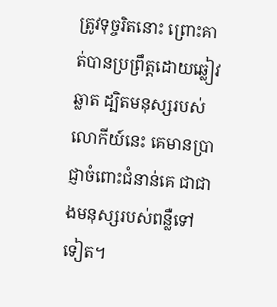ត្រូវទុច្ចរិតនោះ ព្រោះគាត់បានប្រព្រឹត្តដោយឆ្លៀវឆ្លាត ដ្បិតមនុស្សរបស់លោកីយ៍នេះ គេមានប្រាជ្ញាចំពោះជំនាន់គេ ជាជាងមនុស្សរបស់ពន្លឺទៅទៀត។